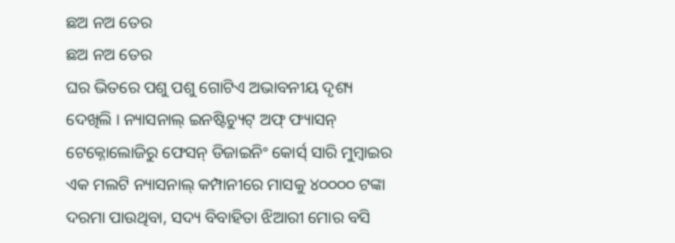ଛଅ ନଅ ତେର
ଛଅ ନଅ ତେର
ଘର ଭିତରେ ପଶୁ ପଶୁ ଗୋଟିଏ ଅଭାବନୀୟ ଦୃଶ୍ୟ ଦେଖିଲି । ନ୍ୟାସନାଲ୍ ଇନଷ୍ଟିଚ୍ୟୁଟ୍ ଅଫ୍ ଫ୍ୟାସନ୍ ଟେକ୍ନୋଲୋଜିରୁ ଫେସନ୍ ଡିଜାଇନିଂ କୋର୍ସ୍ ସାରି ମୁମ୍ବାଇର ଏକ ମଲଟି ନ୍ୟାସନାଲ୍ କମ୍ପାନୀରେ ମାସକୁ ୪୦୦୦୦ ଟଙ୍କା ଦରମା ପାଉଥିବା, ସଦ୍ୟ ବିବାହିତା ଝିଆରୀ ମୋର ବସି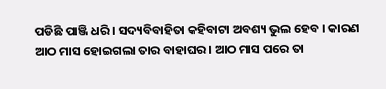ପଡିଛି ପାଞ୍ଜି ଧରି । ସଦ୍ୟବିବାହିତା କହିବାଟା ଅବଶ୍ୟ ଭୁଲ ହେବ । କାରଣ ଆଠ ମାସ ହୋଇଗଲା ତାର ବାହାଘର । ଆଠ ମାସ ପରେ ତା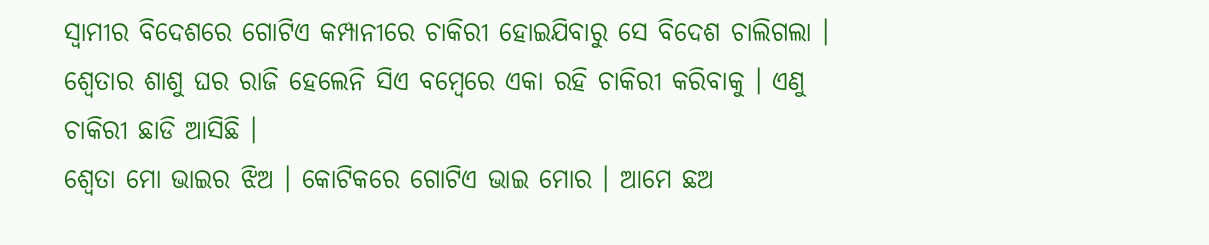ସ୍ୱାମୀର ବିଦେଶରେ ଗୋଟିଏ କମ୍ପାନୀରେ ଚାକିରୀ ହୋଇଯିବାରୁ ସେ ବିଦେଶ ଚାଲିଗଲା । ଶ୍ୱେତାର ଶାଶୁ ଘର ରାଜି ହେଲେନି ସିଏ ବମ୍ବେରେ ଏକା ରହି ଚାକିରୀ କରିବାକୁ । ଏଣୁ ଚାକିରୀ ଛାଡି ଆସିଛି ।
ଶ୍ୱେତା ମୋ ଭାଇର ଝିଅ । କୋଟିକରେ ଗୋଟିଏ ଭାଇ ମୋର । ଆମେ ଛଅ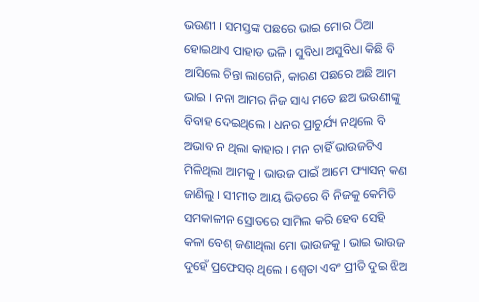ଭଉଣୀ । ସମସ୍ତଙ୍କ ପଛରେ ଭାଇ ମୋର ଠିଆ ହୋଇଥାଏ ପାହାଡ ଭଳି । ସୁବିଧା ଅସୁବିଧା କିଛି ବି ଆସିଲେ ଚିନ୍ତା ଲାଗେନି, କାରଣ ପଛରେ ଅଛି ଆମ ଭାଇ । ନନା ଆମର ନିଜ ସାଧ୍ୟ ମତେ ଛଅ ଭଉଣୀଙ୍କୁ ବିବାହ ଦେଇଥିଲେ । ଧନର ପ୍ରାଚୁର୍ଯ୍ୟ ନଥିଲେ ବି ଅଭାବ ନ ଥିଲା କାହାର । ମନ ଚାହିଁ ଭାଉଜଟିଏ ମିଳିଥିଲା ଆମକୁ । ଭାଉଜ ପାଇଁ ଆମେ ଫ୍ୟାସନ୍ କଣ ଜାଣିଲୁ । ସୀମୀତ ଆୟ ଭିତରେ ବି ନିଜକୁ କେମିତି ସମକାଳୀନ ସ୍ରୋତରେ ସାମିଲ କରି ହେବ ସେହି କଳା ବେଶ୍ ଜଣାଥିଲା ମୋ ଭାଉଜକୁ । ଭାଇ ଭାଉଜ ଦୁହେଁ ପ୍ରଫେସର୍ ଥିଲେ । ଶ୍ୱେତା ଏବଂ ପ୍ରୀତି ଦୁଇ ଝିଅ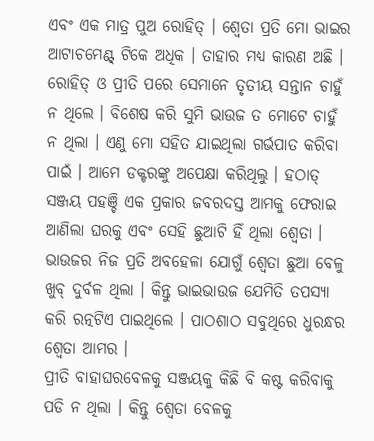ଏବଂ ଏକ ମାତ୍ର ପୁଅ ରୋହିତ୍ । ଶ୍ୱେତା ପ୍ରତି ମୋ ଭାଇର ଆଟାଚମେଣ୍ଟ୍ ଟିକେ ଅଧିକ । ତାହାର ମଧ୍ୟ କାରଣ ଅଛି । ରୋହିତ୍ ଓ ପ୍ରୀତି ପରେ ସେମାନେ ତୃତୀୟ ସନ୍ତାନ ଚାହୁଁ ନ ଥିଲେ । ବିଶେଷ କରି ସୁମି ଭାଉଜ ତ ମୋଟେ ଚାହୁଁ ନ ଥିଲା । ଏଣୁ ମୋ ସହିତ ଯାଇଥିଲା ଗର୍ଭପାତ କରିବା ପାଇଁ । ଆମେ ଡକ୍ଟରଙ୍କୁ ଅପେକ୍ଷା କରିଥିଲୁ । ହଠାତ୍ ସଞ୍ଜୟ ପହଞ୍ଚି ଏକ ପ୍ରକାର ଜବରଦସ୍ତ ଆମକୁ ଫେରାଇ ଆଣିଲା ଘରକୁ ଏବଂ ସେହି ଛୁଆଟି ହିଁ ଥିଲା ଶ୍ୱେତା । ଭାଉଜର ନିଜ ପ୍ରତି ଅବହେଳା ଯୋଗୁଁ ଶ୍ୱେତା ଛୁଆ ବେଳୁ ଖୁବ୍ ଦୁର୍ବଳ ଥିଲା । କିନ୍ତୁ ଭାଇଭାଉଜ ଯେମିତି ତପସ୍ୟା କରି ରତ୍ନଟିଏ ପାଇଥିଲେ । ପାଠଶାଠ ସବୁଥିରେ ଧୁରନ୍ଧର ଶ୍ୱେତା ଆମର ।
ପ୍ରୀତି ବାହାଘରବେଳକୁ ସଞ୍ଜୟକୁ କିଛି ବି କଷ୍ଟ କରିବାକୁ ପଡି ନ ଥିଲା । କିନ୍ତୁ ଶ୍ୱେତା ବେଳକୁ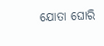ଯୋତା ଘୋରି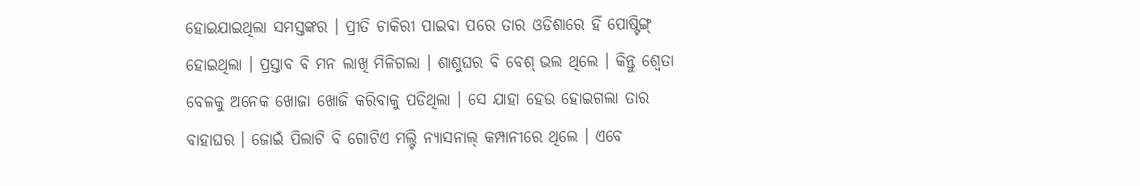ହୋଇଯାଇଥିଲା ସମସ୍ତଙ୍କର । ପ୍ରୀତି ଚାକିରୀ ପାଇବା ପରେ ତାର ଓଡିଶାରେ ହିଁ ପୋଷ୍ଟିଙ୍ଗ୍ ହୋଇଥିଲା । ପ୍ରସ୍ତାବ ବି ମନ ଲାଖି ମିଳିଗଲା । ଶାଶୁଘର ବି ବେଶ୍ ଭଲ ଥିଲେ । କିନ୍ତୁ ଶ୍ୱେତା ବେଳକୁ ଅନେକ ଖୋଜା ଖୋଜି କରିବାକୁ ପଡିଥିଲା । ସେ ଯାହା ହେଉ ହୋଇଗଲା ତାର ବାହାଘର । ଜୋଇଁ ପିଲାଟି ବି ଗୋଟିଏ ମଲ୍ଟି ନ୍ୟାସନାଲ୍ କମ୍ପାନୀରେ ଥିଲେ । ଏବେ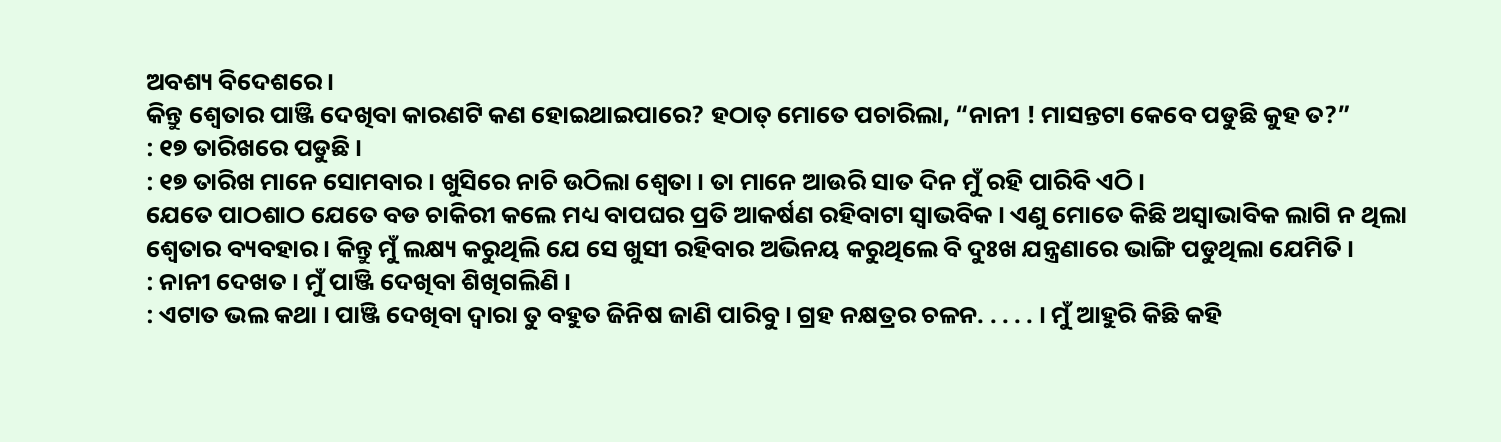ଅବଶ୍ୟ ବିଦେଶରେ ।
କିନ୍ତୁ ଶ୍ୱେତାର ପାଞ୍ଜି ଦେଖିବା କାରଣଟି କଣ ହୋଇଥାଇପାରେ? ହଠାତ୍ ମୋତେ ପଚାରିଲା, “ନାନୀ ! ମାସନ୍ତଟା କେବେ ପଡୁଛି କୁହ ତ?”
: ୧୭ ତାରିଖରେ ପଡୁଛି ।
: ୧୭ ତାରିଖ ମାନେ ସୋମବାର । ଖୁସିରେ ନାଚି ଉଠିଲା ଶ୍ୱେତା । ତା ମାନେ ଆଉରି ସାତ ଦିନ ମୁଁ ରହି ପାରିବି ଏଠି ।
ଯେତେ ପାଠଶାଠ ଯେତେ ବଡ ଚାକିରୀ କଲେ ମଧ୍ୟ ବାପଘର ପ୍ରତି ଆକର୍ଷଣ ରହିବାଟା ସ୍ୱାଭବିକ । ଏଣୁ ମୋତେ କିଛି ଅସ୍ୱାଭାବିକ ଲାଗି ନ ଥିଲା ଶ୍ୱେତାର ବ୍ୟବହାର । କିନ୍ତୁ ମୁଁ ଲକ୍ଷ୍ୟ କରୁଥିଲି ଯେ ସେ ଖୁସୀ ରହିବାର ଅଭିନୟ କରୁଥିଲେ ବି ଦୁଃଖ ଯନ୍ତ୍ରଣାରେ ଭାଙ୍ଗି ପଡୁଥିଲା ଯେମିତି ।
: ନାନୀ ଦେଖତ । ମୁଁ ପାଞ୍ଜି ଦେଖିବା ଶିଖିଗଲିଣି ।
: ଏଟାତ ଭଲ କଥା । ପାଞ୍ଜି ଦେଖିବା ଦ୍ୱାରା ତୁ ବହୁତ ଜିନିଷ ଜାଣି ପାରିବୁ । ଗ୍ରହ ନକ୍ଷତ୍ରର ଚଳନ. . . . . । ମୁଁ ଆହୁରି କିଛି କହି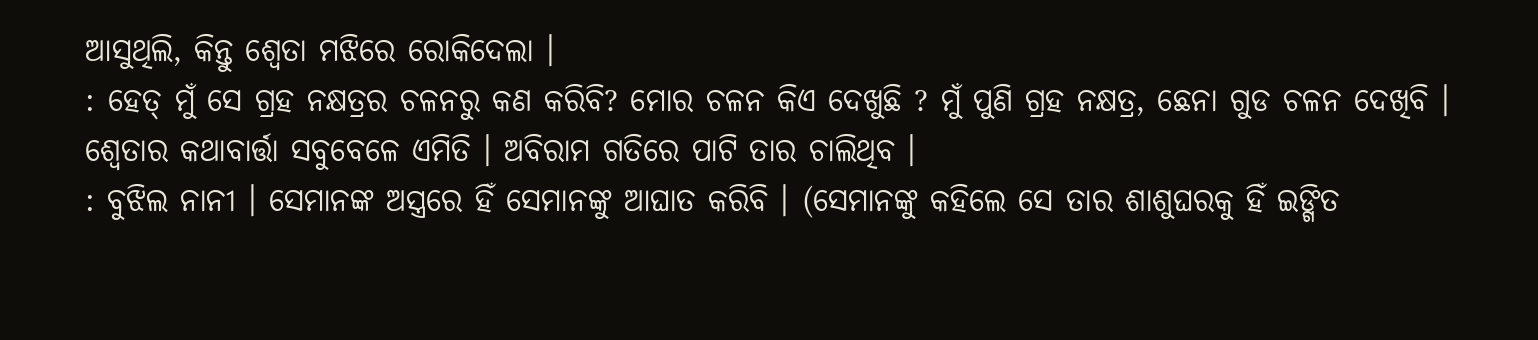ଆସୁଥିଲି, କିନ୍ତୁ ଶ୍ୱେତା ମଝିରେ ରୋକିଦେଲା ।
: ହେତ୍ ମୁଁ ସେ ଗ୍ରହ ନକ୍ଷତ୍ରର ଚଳନରୁ କଣ କରିବି? ମୋର ଚଳନ କିଏ ଦେଖୁଛି ? ମୁଁ ପୁଣି ଗ୍ରହ ନକ୍ଷତ୍ର, ଛେନା ଗୁଡ ଚଳନ ଦେଖିବି ।
ଶ୍ୱେତାର କଥାବାର୍ତ୍ତା ସବୁବେଳେ ଏମିତି । ଅବିରାମ ଗତିରେ ପାଟି ତାର ଚାଲିଥିବ ।
: ବୁଝିଲ ନାନୀ । ସେମାନଙ୍କ ଅସ୍ତ୍ରରେ ହିଁ ସେମାନଙ୍କୁ ଆଘାତ କରିବି । (ସେମାନଙ୍କୁ କହିଲେ ସେ ତାର ଶାଶୁଘରକୁ ହିଁ ଇଙ୍ଗିତ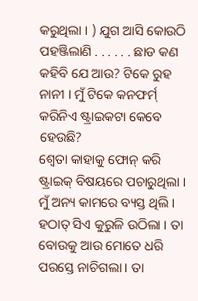କରୁଥିଲା । ) ଯୁଗ ଆସି କୋଉଠି ପହଞ୍ଜିଲାଣି . . . . . . ଛାଡ କଣ କହିବି ଯେ ଆଉ? ଟିକେ ରୁହ ନାନୀ । ମୁଁ ଟିକେ କନଫର୍ମ୍ କରିନିଏ ଷ୍ଟ୍ରାଇକଟା କେବେ ହେଉଛି?
ଶ୍ୱେତା କାହାକୁ ଫୋନ୍ କରି ଷ୍ଟ୍ରାଇକ୍ ବିଷୟରେ ପଚାରୁଥିଲା । ମୁଁ ଅନ୍ୟ କାମରେ ବ୍ୟସ୍ତ ଥିଲି । ହଠାତ୍ ସିଏ କୁରୁଳି ଉଠିଲା । ତା ବୋଉକୁ ଆଉ ମୋତେ ଧରି ପରସ୍ତେ ନାଚିଗଲା । ତା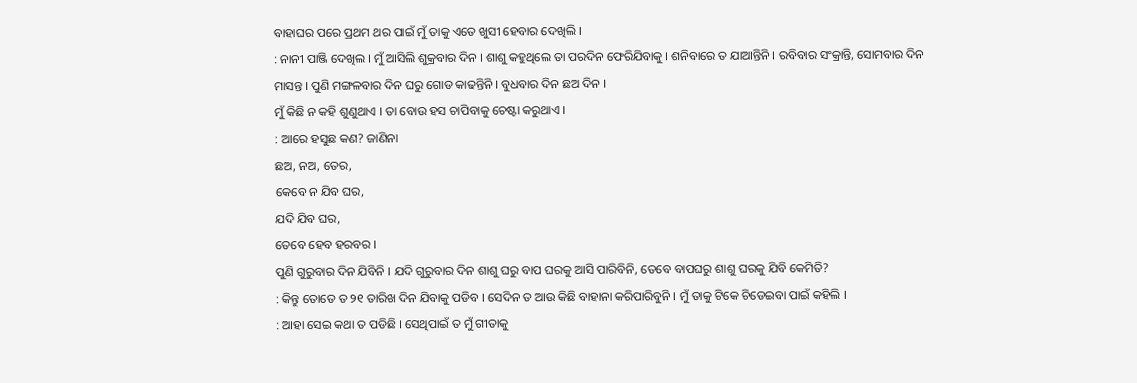ବାହାଘର ପରେ ପ୍ରଥମ ଥର ପାଇଁ ମୁଁ ତାକୁ ଏତେ ଖୁସୀ ହେବାର ଦେଖିଲି ।
: ନାନୀ ପାଞ୍ଜି ଦେଖିଲ । ମୁଁ ଆସିଲି ଶୁକ୍ରବାର ଦିନ । ଶାଶୁ କହୁଥିଲେ ତା ପରଦିନ ଫେରିଯିବାକୁ । ଶନିବାରେ ତ ଯାଆନ୍ତିନି । ରବିବାର ସଂକ୍ରାନ୍ତି, ସୋମବାର ଦିନ ମାସନ୍ତ । ପୁଣି ମଙ୍ଗଳବାର ଦିନ ଘରୁ ଗୋଡ କାଢନ୍ତିନି । ବୁଧବାର ଦିନ ଛଅ ଦିନ ।
ମୁଁ କିଛି ନ କହି ଶୁଣୁଥାଏ । ତା ବୋଉ ହସ ଚାପିବାକୁ ଚେଷ୍ଟା କରୁଥାଏ ।
: ଆରେ ହସୁଛ କଣ? ଜାଣିନା
ଛଅ, ନଅ, ତେର,
କେବେ ନ ଯିବ ଘର,
ଯଦି ଯିବ ଘର,
ତେବେ ହେବ ହରବର ।
ପୁଣି ଗୁରୁବାର ଦିନ ଯିବିନି । ଯଦି ଗୁରୁବାର ଦିନ ଶାଶୁ ଘରୁ ବାପ ଘରକୁ ଆସି ପାରିବିନି, ତେବେ ବାପଘରୁ ଶାଶୁ ଘରକୁ ଯିବି କେମିତି?
: କିନ୍ତୁ ତୋତେ ତ ୨୧ ତାରିଖ ଦିନ ଯିବାକୁ ପଡିବ । ସେଦିନ ତ ଆଉ କିଛି ବାହାନା କରିପାରିବୁନି । ମୁଁ ତାକୁ ଟିକେ ଚିଡେଇବା ପାଇଁ କହିଲି ।
: ଆହା ସେଇ କଥା ତ ପଡିଛି । ସେଥିପାଇଁ ତ ମୁଁ ଗୀତାକୁ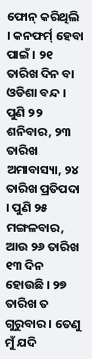ଫୋନ୍ କରିଥିଲି । କନଫର୍ମ୍ ହେବା ପାଇଁ । ୨୧ ତାରିଖ ଦିନ ବା ଓଡିଶା ବନ୍ଦ । ପୁଣି ୨୨ ଶନିବାର, ୨୩ ତାରିଖ ଅମାବାସ୍ୟା, ୨୪ ତାରିଖ ପ୍ରତିପଦା । ପୁଣି ୨୫ ମଙ୍ଗଳବାର, ଆଉ ୨୬ ତାରିଖ ୧୩ ଦିନ ହୋଉଛି । ୨୭ ତାରିଖ ତ ଗୁରୁବାର । ତେଣୁ ମୁଁ ଯଦି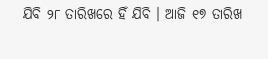ଯିବି ୨୮ ତାରିଖରେ ହିଁ ଯିବି । ଆଜି ୧୭ ତାରିଖ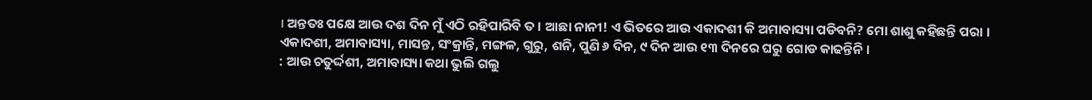। ଅନ୍ତତଃ ପକ୍ଷେ ଆଉ ଦଶ ଦିନ ମୁଁ ଏଠି ରହିପାରିବି ତ । ଆଛା ନାନୀ! ଏ ଭିତରେ ଆଉ ଏକାଦଶୀ କି ଅମାବାସ୍ୟା ପଡିବନି? ମୋ ଶାଶୁ କହିଛନ୍ତି ପରା । ଏକାଦଶୀ, ଅମାବାସ୍ୟା, ମାସନ୍ତ, ସଂକ୍ରାନ୍ତି, ମଙ୍ଗଳ, ଗୁରୁ, ଶନି, ପୁଣି ୬ ଦିନ, ୯ ଦିନ ଆଉ ୧୩ ଦିନରେ ଘରୁ ଗୋଡ କାଢନ୍ତିନି ।
: ଆଉ ଚତୁର୍ଦ୍ଦଶୀ, ଅମାବାସ୍ୟା କଥା ଭୁଲି ଗଲୁ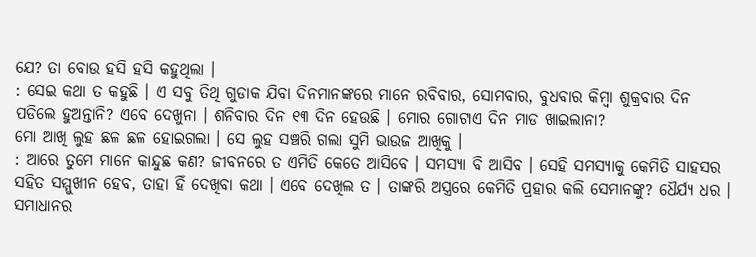ଯେ? ତା ବୋଉ ହସି ହସି କହୁଥିଲା ।
: ସେଇ କଥା ତ କହୁଛି । ଏ ସବୁ ତିଥି ଗୁଡାକ ଯିବା ଦିନମାନଙ୍କରେ ମାନେ ରବିବାର, ସୋମବାର, ବୁଧବାର କିମ୍ବା ଶୁକ୍ରବାର ଦିନ ପଡିଲେ ହୁଅନ୍ତାନି? ଏବେ ଦେଖୁନା । ଶନିବାର ଦିନ ୧୩ ଦିନ ହେଉଛି । ମୋର ଗୋଟାଏ ଦିନ ମାଡ ଖାଇଲାନା?
ମୋ ଆଖି ଲୁହ ଛଳ ଛଳ ହୋଇଗଲା । ସେ ଲୁହ ସଞ୍ଚରି ଗଲା ସୁମି ଭାଉଜ ଆଖିକୁ ।
: ଆରେ ତୁମେ ମାନେ କାନ୍ଦୁଛ କଣ? ଜୀବନରେ ତ ଏମିତି କେତେ ଆସିବେ । ସମସ୍ୟା ବି ଆସିବ । ସେହି ସମସ୍ୟାକୁ କେମିତି ସାହସର ସହିତ ସମ୍ମୁଖୀନ ହେବ, ତାହା ହିଁ ଦେଖିବା କଥା । ଏବେ ଦେଖିଲ ତ । ତାଙ୍କରି ଅସ୍ତ୍ରରେ କେମିତି ପ୍ରହାର କଲି ସେମାନଙ୍କୁ? ଧୈର୍ଯ୍ୟ ଧର । ସମାଧାନର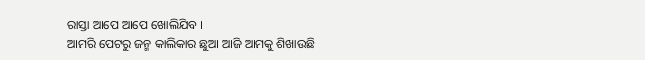ରାସ୍ତା ଆପେ ଆପେ ଖୋଲିଯିବ ।
ଆମରି ପେଟରୁ ଜନ୍ମ କାଲିକାର ଛୁଆ ଆଜି ଆମକୁ ଶିଖାଉଛି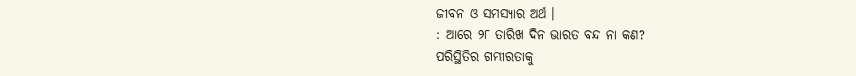ଜୀବନ ଓ ସମସ୍ୟାର ଅର୍ଥ ।
: ଆରେ ୨୮ ତାରିଖ ଦିନ ଭାରତ ବନ୍ଦ ନା କଣ?
ପରିସ୍ଥିତିର ଗମ୍ଭୀରତାକୁ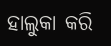ହାଲୁକା କରି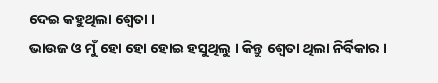ଦେଇ କହୁଥିଲା ଶ୍ୱେତା ।
ଭାଉଜ ଓ ମୁଁ ହୋ ହୋ ହୋଇ ହସୁଥିଲୁ । କିନ୍ତୁ ଶ୍ୱେତା ଥିଲା ନିର୍ବିକାର ।